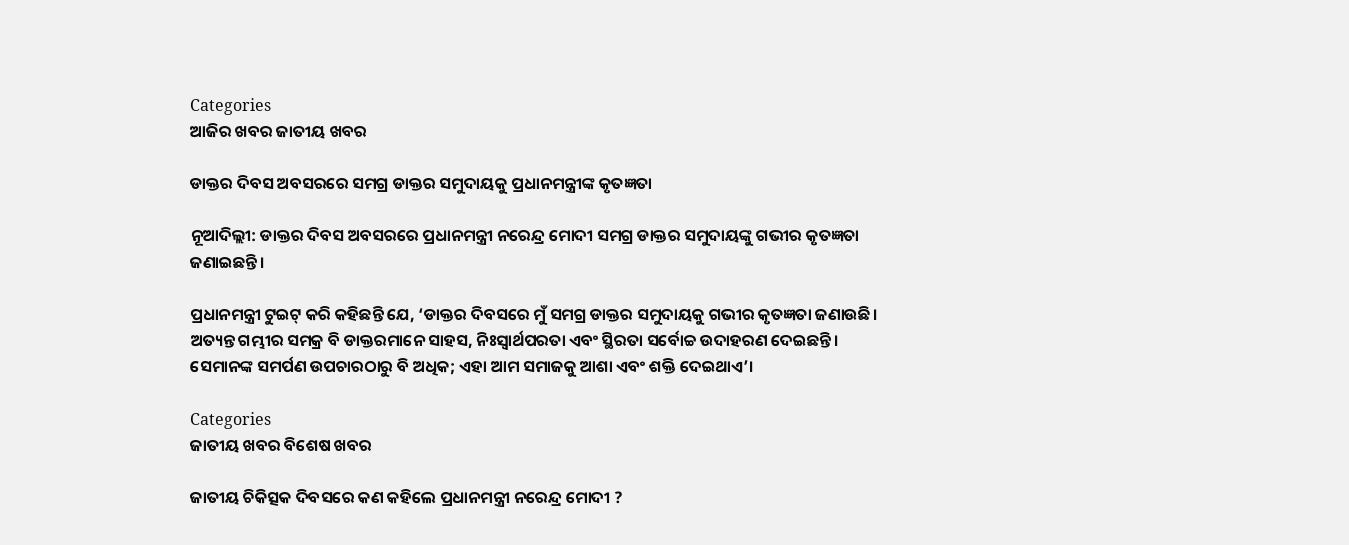Categories
ଆଜିର ଖବର ଜାତୀୟ ଖବର

ଡାକ୍ତର ଦିବସ ଅବସରରେ ସମଗ୍ର ଡାକ୍ତର ସମୁଦାୟକୁ ପ୍ରଧାନମନ୍ତ୍ରୀଙ୍କ କୃତଜ୍ଞତା

ନୂଆଦିଲ୍ଲୀ: ଡାକ୍ତର ଦିବସ ଅବସରରେ ପ୍ରଧାନମନ୍ତ୍ରୀ ନରେନ୍ଦ୍ର ମୋଦୀ ସମଗ୍ର ଡାକ୍ତର ସମୁଦାୟଙ୍କୁ ଗଭୀର କୃତଜ୍ଞତା ଜଣାଇଛନ୍ତି।

ପ୍ରଧାନମନ୍ତ୍ରୀ ଟୁଇଟ୍ କରି କହିଛନ୍ତି ଯେ, ‘ଡାକ୍ତର ଦିବସରେ ମୁଁ ସମଗ୍ର ଡାକ୍ତର ସମୁଦାୟକୁ ଗଭୀର କୃତଜ୍ଞତା ଜଣାଉଛି। ଅତ୍ୟନ୍ତ ଗମ୍ଭୀର ସମକ୍ର ବି ଡାକ୍ତରମାନେ ସାହସ, ନିଃସ୍ୱାର୍ଥପରତା ଏବଂ ସ୍ଥିରତା ସର୍ବୋଚ୍ଚ ଉଦାହରଣ ଦେଇଛନ୍ତି। ସେମାନଙ୍କ ସମର୍ପଣ ଉପଚାରଠାରୁ ବି ଅଧିକ; ଏହା ଆମ ସମାଜକୁ ଆଶା ଏବଂ ଶକ୍ତି ଦେଇଥାଏ’।

Categories
ଜାତୀୟ ଖବର ବିଶେଷ ଖବର

ଜାତୀୟ ଚିକିତ୍ସକ ଦିବସରେ କଣ କହିଲେ ପ୍ରଧାନମନ୍ତ୍ରୀ ନରେନ୍ଦ୍ର ମୋଦୀ ?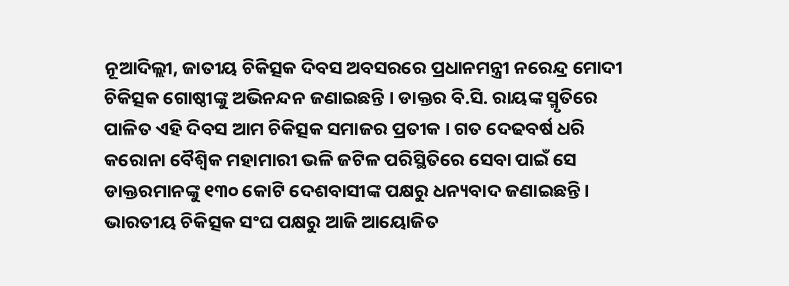ନୂଆଦିଲ୍ଲୀ, ଜାତୀୟ ଚିକିତ୍ସକ ଦିବସ ଅବସରରେ ପ୍ରଧାନମନ୍ତ୍ରୀ ନରେନ୍ଦ୍ର ମୋଦୀ  ଚିକିତ୍ସକ ଗୋଷ୍ଠୀଙ୍କୁ ଅଭିନନ୍ଦନ ଜଣାଇଛନ୍ତି । ଡାକ୍ତର ବି.ସି. ରାୟଙ୍କ ସ୍ମୃତିରେ ପାଳିତ ଏହି ଦିବସ ଆମ ଚିକିତ୍ସକ ସମାଜର ପ୍ରତୀକ । ଗତ ଦେଢବର୍ଷ ଧରି କରୋନା ବୈଶ୍ୱିକ ମହାମାରୀ ଭଳି ଜଟିଳ ପରିସ୍ଥିତିରେ ସେବା ପାଇଁ ସେ ଡାକ୍ତରମାନଙ୍କୁ ୧୩୦ କୋଟି ଦେଶବାସୀଙ୍କ ପକ୍ଷରୁ ଧନ୍ୟବାଦ ଜଣାଇଛନ୍ତି । ଭାରତୀୟ ଚିକିତ୍ସକ ସଂଘ ପକ୍ଷରୁ ଆଜି ଆୟୋଜିତ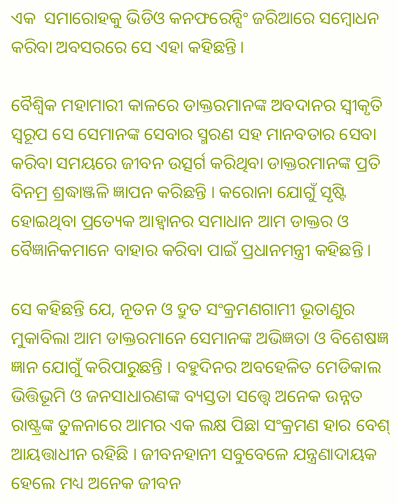ଏକ  ସମାରୋହକୁ ଭିଡିଓ କନଫରେନ୍ସିଂ ଜରିଆରେ ସମ୍ବୋଧନ କରିବା ଅବସରରେ ସେ ଏହା କହିଛନ୍ତି ।

ବୈଶ୍ୱିକ ମହାମାରୀ କାଳରେ ଡାକ୍ତରମାନଙ୍କ ଅବଦାନର ସ୍ୱୀକୃତି ସ୍ୱରୂପ ସେ ସେମାନଙ୍କ ସେବାର ସ୍ମରଣ ସହ ମାନବତାର ସେବା କରିବା ସମୟରେ ଜୀବନ ଉତ୍ସର୍ଗ କରିଥିବା ଡାକ୍ତରମାନଙ୍କ ପ୍ରତି ବିନମ୍ର ଶ୍ରଦ୍ଧାଞ୍ଜଳି ଜ୍ଞାପନ କରିଛନ୍ତି । କରୋନା ଯୋଗୁଁ ସୃଷ୍ଟି ହୋଇଥିବା ପ୍ରତ୍ୟେକ ଆହ୍ୱାନର ସମାଧାନ ଆମ ଡାକ୍ତର ଓ ବୈଜ୍ଞାନିକମାନେ ବାହାର କରିବା ପାଇଁ ପ୍ରଧାନମନ୍ତ୍ରୀ କହିଛନ୍ତି ।

ସେ କହିଛନ୍ତି ଯେ, ନୂତନ ଓ ଦ୍ରୁତ ସଂକ୍ରମଣଗାମୀ ଭୂତାଣୁର ମୁକାବିଲା ଆମ ଡାକ୍ତରମାନେ ସେମାନଙ୍କ ଅଭିଜ୍ଞତା ଓ ବିଶେଷଜ୍ଞ ଜ୍ଞାନ ଯୋଗୁଁ କରିପାରୁଛନ୍ତି । ବହୁଦିନର ଅବହେଳିତ ମେଡିକାଲ ଭିତ୍ତିଭୂମି ଓ ଜନସାଧାରଣଙ୍କ ବ୍ୟସ୍ତତା ସତ୍ତ୍ୱେ ଅନେକ ଉନ୍ନତ ରାଷ୍ଟ୍ରଙ୍କ ତୁଳନାରେ ଆମର ଏକ ଲକ୍ଷ ପିଛା ସଂକ୍ରମଣ ହାର ବେଶ୍ ଆୟତ୍ତାଧୀନ ରହିଛି । ଜୀବନହାନୀ ସବୁବେଳେ ଯନ୍ତ୍ରଣାଦାୟକ ହେଲେ ମଧ୍ୟ ଅନେକ ଜୀବନ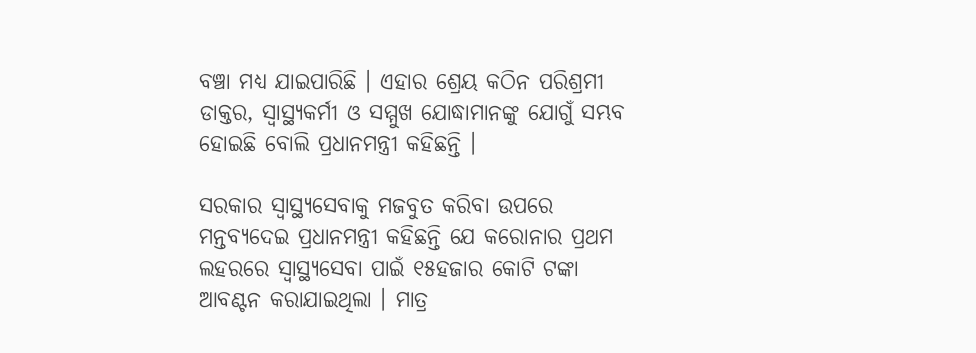ବଞ୍ଚା ମଧ୍ୟ ଯାଇପାରିଛି । ଏହାର ଶ୍ରେୟ କଠିନ ପରିଶ୍ରମୀ ଡାକ୍ତର, ସ୍ୱାସ୍ଥ୍ୟକର୍ମୀ ଓ ସମ୍ମୁଖ ଯୋଦ୍ଧାମାନଙ୍କୁ ଯୋଗୁଁ ସମ୍ଭବ ହୋଇଛି ବୋଲି ପ୍ରଧାନମନ୍ତ୍ରୀ କହିଛନ୍ତି ।

ସରକାର ସ୍ୱାସ୍ଥ୍ୟସେବାକୁ ମଜବୁତ କରିବା ଉପରେ ମନ୍ତବ୍ୟଦେଇ ପ୍ରଧାନମନ୍ତ୍ରୀ କହିଛନ୍ତି ଯେ କରୋନାର ପ୍ରଥମ ଲହରରେ ସ୍ୱାସ୍ଥ୍ୟସେବା ପାଇଁ ୧୫ହଜାର କୋଟି ଟଙ୍କା ଆବଣ୍ଟନ କରାଯାଇଥିଲା । ମାତ୍ର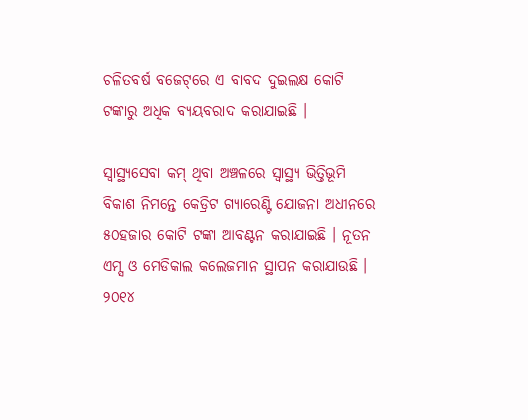ଚଳିତବର୍ଷ ବଜେଟ୍‌ରେ ଏ ବାବଦ ଦୁଇଲକ୍ଷ କୋଟି ଟଙ୍କାରୁ ଅଧିକ ବ୍ୟୟବରାଦ କରାଯାଇଛି ।

ସ୍ୱାସ୍ଥ୍ୟସେବା କମ୍ ଥିବା ଅଞ୍ଚଳରେ ସ୍ୱାସ୍ଥ୍ୟ ଭିତ୍ତିଭୂମି ବିକାଶ ନିମନ୍ତେ କେଡ୍ରିଟ ଗ୍ୟାରେଣ୍ଟି ଯୋଜନା ଅଧୀନରେ ୫୦ହଜାର କୋଟି ଟଙ୍କା ଆବଣ୍ଟନ କରାଯାଇଛି । ନୂତନ ଏମ୍ସ ଓ ମେଡିକାଲ କଲେଜମାନ ସ୍ଥାପନ କରାଯାଉଛି । ୨୦୧୪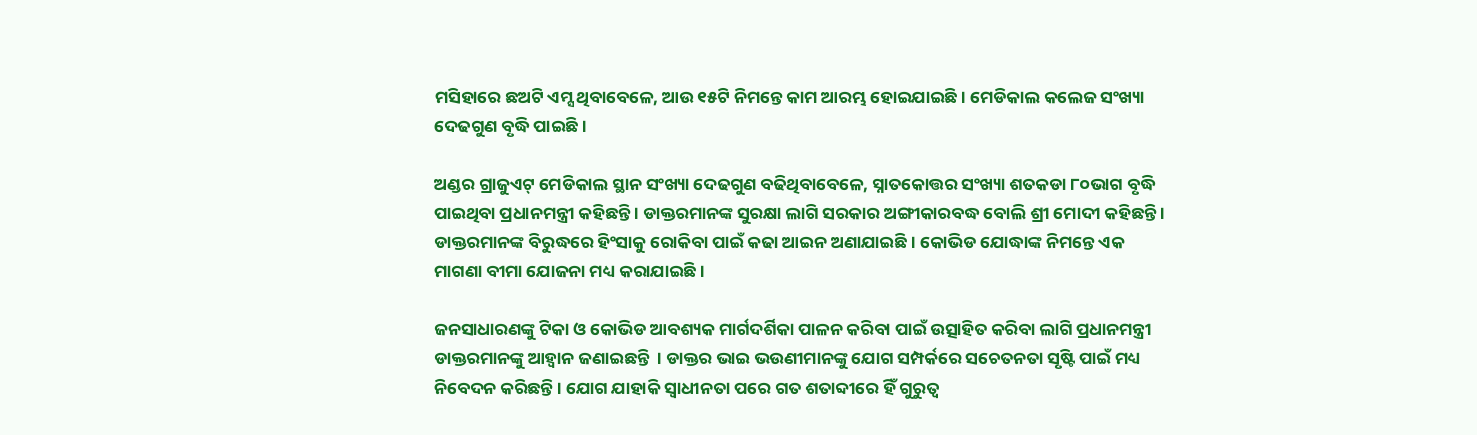ମସିହାରେ ଛଅଟି ଏମ୍ସ ଥିବାବେଳେ, ଆଉ ୧୫ଟି ନିମନ୍ତେ କାମ ଆରମ୍ଭ ହୋଇଯାଇଛି । ମେଡିକାଲ କଲେଜ ସଂଖ୍ୟା ଦେଢଗୁଣ ବୃଦ୍ଧି ପାଇଛି ।

ଅଣ୍ଡର ଗ୍ରାଜୁଏଟ୍ ମେଡିକାଲ ସ୍ଥାନ ସଂଖ୍ୟା ଦେଢଗୁଣ ବଢିଥିବାବେଳେ, ସ୍ନାତକୋତ୍ତର ସଂଖ୍ୟା ଶତକଡା ୮୦ଭାଗ ବୃଦ୍ଧି ପାଇଥିବା ପ୍ରଧାନମନ୍ତ୍ରୀ କହିଛନ୍ତି । ଡାକ୍ତରମାନଙ୍କ ସୁରକ୍ଷା ଲାଗି ସରକାର ଅଙ୍ଗୀକାରବଦ୍ଧ ବୋଲି ଶ୍ରୀ ମୋଦୀ କହିଛନ୍ତି । ଡାକ୍ତରମାନଙ୍କ ବିରୁଦ୍ଧରେ ହିଂସାକୁ ରୋକିବା ପାଇଁ କଢା ଆଇନ ଅଣାଯାଇଛି । କୋଭିଡ ଯୋଦ୍ଧାଙ୍କ ନିମନ୍ତେ ଏକ ମାଗଣା ବୀମା ଯୋଜନା ମଧ୍ୟ କରାଯାଇଛି ।

ଜନସାଧାରଣଙ୍କୁ ଟିକା ଓ କୋଭିଡ ଆବଶ୍ୟକ ମାର୍ଗଦର୍ଶିକା ପାଳନ କରିବା ପାଇଁ ଉତ୍ସାହିତ କରିବା ଲାଗି ପ୍ରଧାନମନ୍ତ୍ରୀ ଡାକ୍ତରମାନଙ୍କୁ ଆହ୍ୱାନ ଜଣାଇଛନ୍ତି  । ଡାକ୍ତର ଭାଇ ଭଉଣୀମାନଙ୍କୁ ଯୋଗ ସମ୍ପର୍କରେ ସଚେତନତା ସୃଷ୍ଟି ପାଇଁ ମଧ୍ୟ ନିବେଦନ କରିଛନ୍ତି । ଯୋଗ ଯାହାକି ସ୍ୱାଧୀନତା ପରେ ଗତ ଶତାବ୍ଦୀରେ ହିଁ ଗୁରୁତ୍ୱ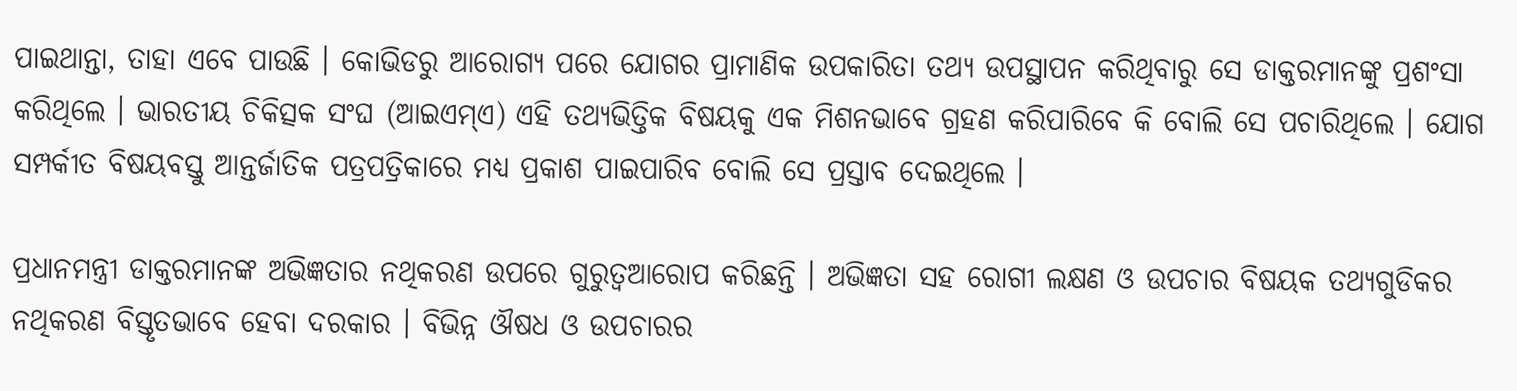ପାଇଥାନ୍ତା, ତାହା ଏବେ ପାଉଛି । କୋଭିଡରୁ ଆରୋଗ୍ୟ ପରେ ଯୋଗର ପ୍ରାମାଣିକ ଉପକାରିତା ତଥ୍ୟ ଉପସ୍ଥାପନ କରିଥିବାରୁ ସେ ଡାକ୍ତରମାନଙ୍କୁ ପ୍ରଶଂସା କରିଥିଲେ । ଭାରତୀୟ ଚିକିତ୍ସକ ସଂଘ (ଆଇଏମ୍‌ଏ) ଏହି ତଥ୍ୟଭିତ୍ତିକ ବିଷୟକୁ ଏକ ମିଶନଭାବେ ଗ୍ରହଣ କରିପାରିବେ କି ବୋଲି ସେ ପଚାରିଥିଲେ । ଯୋଗ ସମ୍ପର୍କୀତ ବିଷୟବସ୍ତୁ ଆନ୍ତର୍ଜାତିକ ପତ୍ରପତ୍ରିକାରେ ମଧ୍ୟ ପ୍ରକାଶ ପାଇପାରିବ ବୋଲି ସେ ପ୍ରସ୍ତାବ ଦେଇଥିଲେ ।

ପ୍ରଧାନମନ୍ତ୍ରୀ ଡାକ୍ତରମାନଙ୍କ ଅଭିଜ୍ଞତାର ନଥିକରଣ ଉପରେ ଗୁରୁତ୍ୱଆରୋପ କରିଛନ୍ତି । ଅଭିଜ୍ଞତା ସହ ରୋଗୀ ଲକ୍ଷଣ ଓ ଉପଚାର ବିଷୟକ ତଥ୍ୟଗୁଡିକର ନଥିକରଣ ବିସ୍ତୃତଭାବେ ହେବା ଦରକାର । ବିଭିନ୍ନ ଔଷଧ ଓ ଉପଚାରର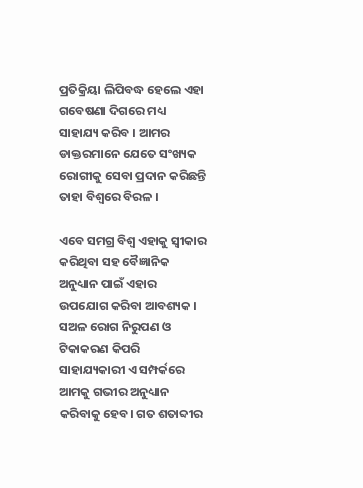ପ୍ରତିକ୍ରିୟା ଲିପିବଦ୍ଧ ହେଲେ ଏହା ଗବେଷଣା ଦିଗରେ ମଧ୍ୟ ସାହାଯ୍ୟ କରିବ । ଆମର ଡାକ୍ତରମାନେ ଯେତେ ସଂଖ୍ୟକ ରୋଗୀକୁ ସେବା ପ୍ରଦାନ କରିଛନ୍ତି ତାହା ବିଶ୍ୱରେ ବିରଳ ।

ଏବେ ସମଗ୍ର ବିଶ୍ୱ ଏହାକୁ ସ୍ୱୀକାର କରିଥିବା ସହ ବୈଜ୍ଞାନିକ ଅନୁଧ୍ୟାନ ପାଇଁ ଏହାର ଉପଯୋଗ କରିବା ଆବଶ୍ୟକ । ସଅଳ ରୋଗ ନିରୁପଣ ଓ ଟିକାକରଣ କିପରି ସାହାଯ୍ୟକାରୀ ଏ ସମ୍ପର୍କରେ ଆମକୁ ଗଭୀର ଅନୁଧ୍ୟାନ କରିବାକୁ ହେବ। ଗତ ଶତାବ୍ଦୀର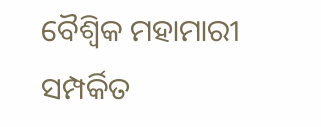ବୈଶ୍ୱିକ ମହାମାରୀ ସମ୍ପର୍କିତ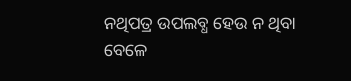ନଥିପତ୍ର ଉପଲବ୍ଧ ହେଉ ନ ଥିବା ବେଳେ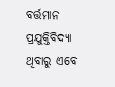ବର୍ତ୍ତମାନ ପ୍ରଯୁକ୍ତିବିଦ୍ୟା ଥିବାରୁ ଏବେ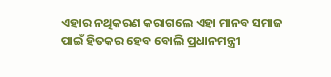ଏହାର ନଥିକରଣ କରାଗଲେ ଏହା ମାନବ ସମାଜ ପାଇଁ ହିତକର ହେବ ବୋଲି ପ୍ରଧାନମନ୍ତ୍ରୀ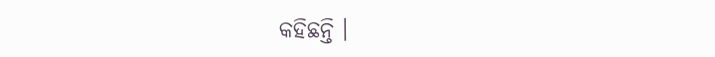କହିଛନ୍ତି ।